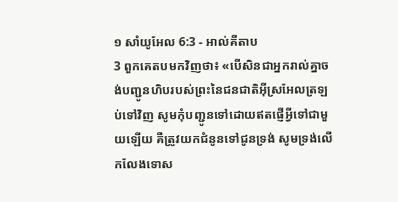១ សាំយូអែល 6:3 - អាល់គីតាប
3 ពួកគេតបមកវិញថា៖ «បើសិនជាអ្នករាល់គ្នាចង់បញ្ជូនហិបរបស់ព្រះនៃជនជាតិអ៊ីស្រអែលត្រឡប់ទៅវិញ សូមកុំបញ្ជូនទៅដោយឥតផ្ញើអ្វីទៅជាមួយឡើយ គឺត្រូវយកជំនូនទៅជូនទ្រង់ សូមទ្រង់លើកលែងទោស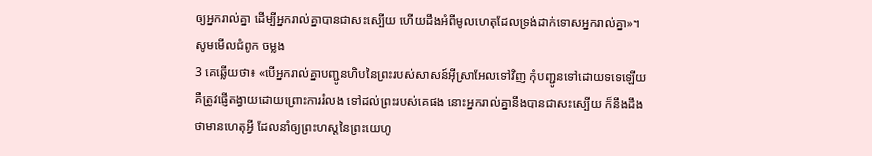ឲ្យអ្នករាល់គ្នា ដើម្បីអ្នករាល់គ្នាបានជាសះស្បើយ ហើយដឹងអំពីមូលហេតុដែលទ្រង់ដាក់ទោសអ្នករាល់គ្នា»។
សូមមើលជំពូក ចម្លង
3 គេឆ្លើយថា៖ «បើអ្នករាល់គ្នាបញ្ជូនហិបនៃព្រះរបស់សាសន៍អ៊ីស្រាអែលទៅវិញ កុំបញ្ជូនទៅដោយទទេឡើយ គឺត្រូវផ្ញើតង្វាយដោយព្រោះការរំលង ទៅដល់ព្រះរបស់គេផង នោះអ្នករាល់គ្នានឹងបានជាសះស្បើយ ក៏នឹងដឹងថាមានហេតុអ្វី ដែលនាំឲ្យព្រះហស្តនៃព្រះយេហូ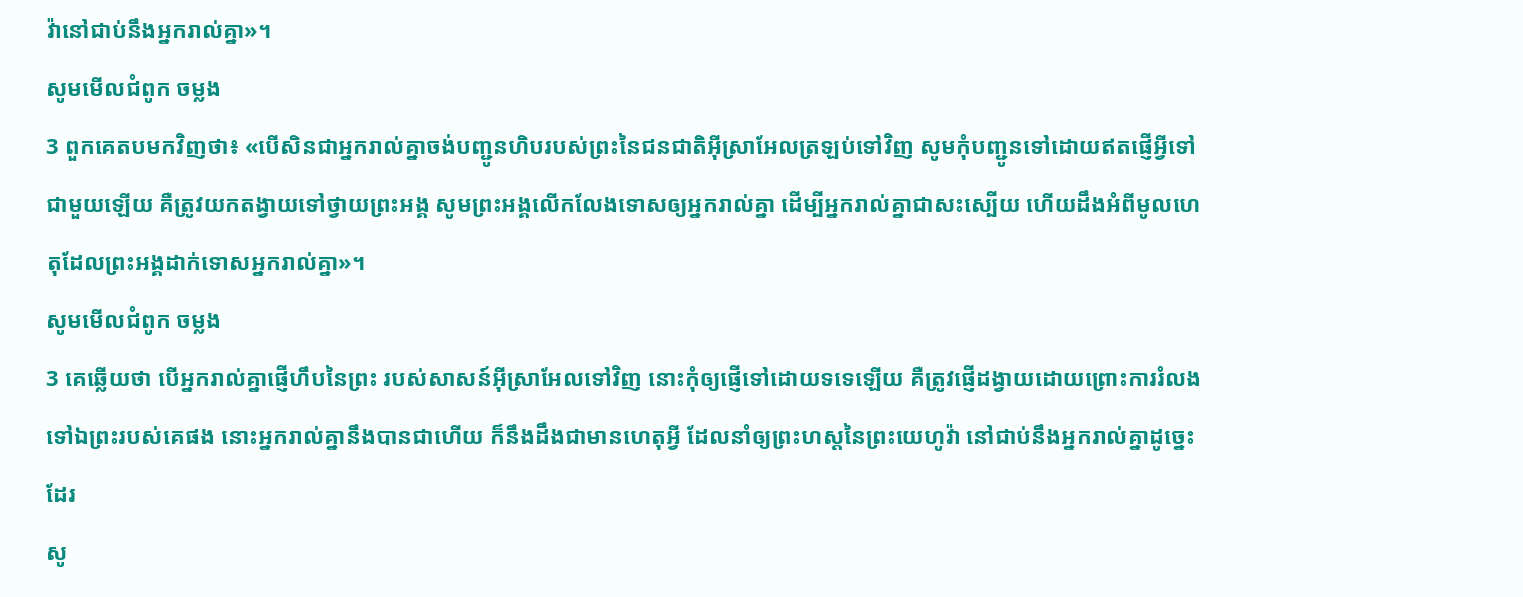វ៉ានៅជាប់នឹងអ្នករាល់គ្នា»។
សូមមើលជំពូក ចម្លង
3 ពួកគេតបមកវិញថា៖ «បើសិនជាអ្នករាល់គ្នាចង់បញ្ជូនហិបរបស់ព្រះនៃជនជាតិអ៊ីស្រាអែលត្រឡប់ទៅវិញ សូមកុំបញ្ជូនទៅដោយឥតផ្ញើអ្វីទៅជាមួយឡើយ គឺត្រូវយកតង្វាយទៅថ្វាយព្រះអង្គ សូមព្រះអង្គលើកលែងទោសឲ្យអ្នករាល់គ្នា ដើម្បីអ្នករាល់គ្នាជាសះស្បើយ ហើយដឹងអំពីមូលហេតុដែលព្រះអង្គដាក់ទោសអ្នករាល់គ្នា»។
សូមមើលជំពូក ចម្លង
3 គេឆ្លើយថា បើអ្នករាល់គ្នាផ្ញើហឹបនៃព្រះ របស់សាសន៍អ៊ីស្រាអែលទៅវិញ នោះកុំឲ្យផ្ញើទៅដោយទទេឡើយ គឺត្រូវផ្ញើដង្វាយដោយព្រោះការរំលង ទៅឯព្រះរបស់គេផង នោះអ្នករាល់គ្នានឹងបានជាហើយ ក៏នឹងដឹងជាមានហេតុអ្វី ដែលនាំឲ្យព្រះហស្តនៃព្រះយេហូវ៉ា នៅជាប់នឹងអ្នករាល់គ្នាដូច្នេះដែរ
សូ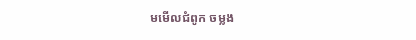មមើលជំពូក ចម្លង